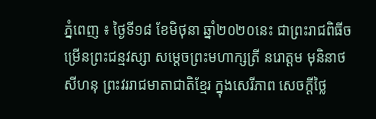ភ្នំពេញ ៖ ថ្ងៃទី១៨ ខែមិថុនា ឆ្នាំ២០២០នេះ ជាព្រះរាជពិធីចម្រើនព្រះជន្មវស្សា សម្តេចព្រះមហាក្សត្រី នរោត្តម មុនិនាថ សីហនុ ព្រះវររាជមាតាជាតិខ្មែរ ក្នុងសេរីភាព សេចក្តីថ្លៃ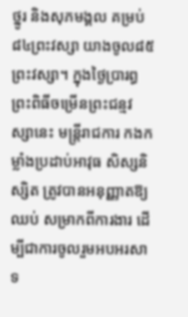ថ្នូរ និងសុភមង្គល គម្រប់៨៤ព្រះវស្សា យាងចូល៨៥ព្រះវស្សា។ ក្នុងថ្ងៃប្រារព្ធព្រះពិធីចម្រើនព្រះជន្មវស្សានេះ មន្ត្រីរាជការ កងកម្លាំងប្រដាប់អាវុធ សិស្សនិស្សិត ត្រូវបានអនុញ្ញាតឱ្យឈប់ សម្រាកពីការងារ ដើម្បីជាការចូលរួមអបអរសាទ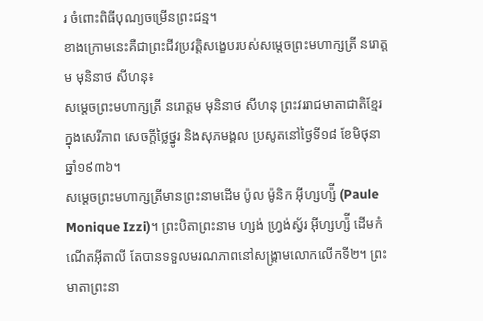រ ចំពោះពិធីបុណ្យចម្រើនព្រះជន្ម។
ខាងក្រោមនេះគឺជាព្រះជីវប្រវត្តិសង្ខេបរបស់សម្តេចព្រះមហាក្សត្រី នរោត្តម មុនិនាថ សីហនុ៖
សម្តេចព្រះមហាក្សត្រី នរោត្តម មុនិនាថ សីហនុ ព្រះវររាជមាតាជាតិខ្មែរ ក្នុងសេរីភាព សេចក្តីថ្លៃថ្នូរ និងសុភមង្គល ប្រសូតនៅថ្ងៃទី១៨ ខែមិថុនា ឆ្នាំ១៩៣៦។
សម្តេចព្រះមហាក្សត្រីមានព្រះនាមដើម ប៉ូល ម៉ូនិក អ៊ីហ្សហ្ស៉ី (Paule Monique Izzi)។ ព្រះបិតាព្រះនាម ហ្សង់ ហ្វ្រង់ស្វ័រ អ៊ីហ្សហ្ស៉ី ដើមកំណើតអ៊ីតាលី តែបានទទួលមរណភាពនៅសង្គ្រាមលោកលើកទី២។ ព្រះមាតាព្រះនា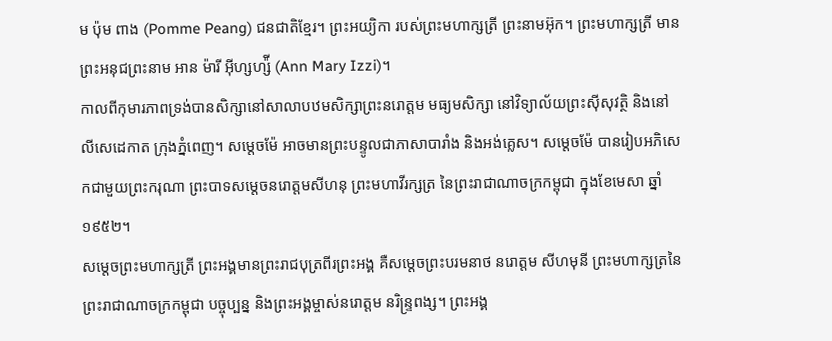ម ប៉ុម ពាង (Pomme Peang) ជនជាតិខ្មែរ។ ព្រះអយ្យិកា របស់ព្រះមហាក្សត្រី ព្រះនាមអ៊ុក។ ព្រះមហាក្សត្រី មានព្រះអនុជព្រះនាម អាន ម៉ារី អ៊ីហ្សហ្ស៉ី (Ann Mary Izzi)។
កាលពីកុមារភាពទ្រង់បានសិក្សានៅសាលាបឋមសិក្សាព្រះនរោត្តម មធ្យមសិក្សា នៅវិទ្យាល័យព្រះស៊ីសុវត្ថិ និងនៅលីសេដេកាត ក្រុងភ្នំពេញ។ សម្តេចម៉ែ អាចមានព្រះបន្ទូលជាភាសាបារាំង និងអង់គ្លេស។ សម្តេចម៉ែ បានរៀបអភិសេកជាមួយព្រះករុណា ព្រះបាទសម្តេចនរោត្តមសីហនុ ព្រះមហាវីរក្សត្រ នៃព្រះរាជាណាចក្រកម្ពុជា ក្នុងខែមេសា ឆ្នាំ១៩៥២។
សម្តេចព្រះមហាក្សត្រី ព្រះអង្គមានព្រះរាជបុត្រពីរព្រះអង្គ គឺសម្តេចព្រះបរមនាថ នរោត្តម សីហមុនី ព្រះមហាក្សត្រនៃព្រះរាជាណាចក្រកម្ពុជា បច្ចុប្បន្ន និងព្រះអង្គម្ចាស់នរោត្តម នរិន្ទ្រពង្ស។ ព្រះអង្គ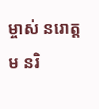ម្ចាស់ នរោត្តម នរិ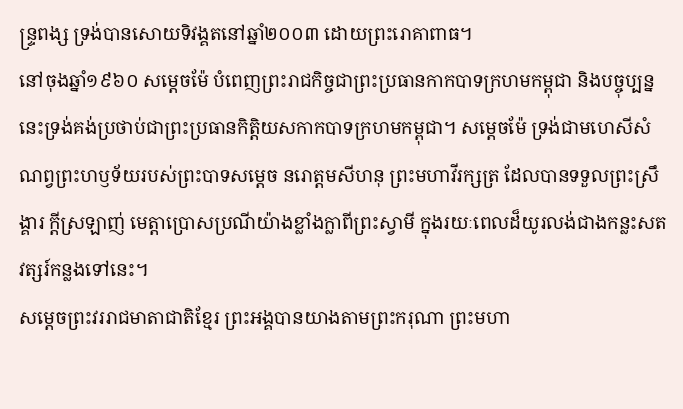ន្ទ្រពង្ស ទ្រង់បានសោយទិវង្គតនៅឆ្នាំ២០០៣ ដោយព្រះរោគាពាធ។
នៅចុងឆ្នាំ១៩៦០ សម្តេចម៉ែ បំពេញព្រះរាជកិច្ចជាព្រះប្រធានកាកបាទក្រហមកម្ពុជា និងបច្ចុប្បន្ននេះទ្រង់គង់ប្រថាប់ជាព្រះប្រធានកិត្តិយសកាកបាទក្រហមកម្ពុជា។ សម្តេចម៉ែ ទ្រង់ជាមហេសីសំណព្វព្រះហឫទ័យរបស់ព្រះបាទសម្តេច នរោត្តមសីហនុ ព្រះមហាវីរក្សត្រ ដែលបានទទួលព្រះស្រឹង្គារ ក្តីស្រឡាញ់ មេត្តាប្រោសប្រណីយ៉ាងខ្លាំងក្លាពីព្រះស្វាមី ក្នុងរយៈពេលដ៏យូរលង់ជាងកន្លះសតវត្សរ៍កន្លងទៅនេះ។
សម្តេចព្រះវររាជមាតាជាតិខ្មែរ ព្រះអង្គបានយាងតាមព្រះករុណា ព្រះមហា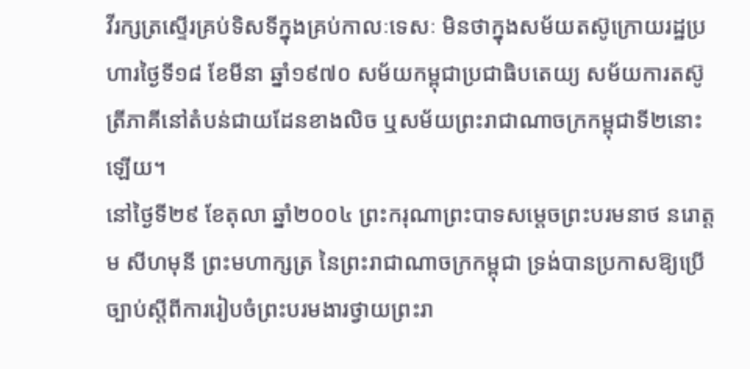វីរក្សត្រស្ទើរគ្រប់ទិសទីក្នុងគ្រប់កាលៈទេសៈ មិនថាក្នុងសម័យតស៊ូក្រោយរដ្ឋប្រហារថ្ងៃទី១៨ ខែមីនា ឆ្នាំ១៩៧០ សម័យកម្ពុជាប្រជាធិបតេយ្យ សម័យការតស៊ូត្រីភាគីនៅតំបន់ជាយដែនខាងលិច ឬសម័យព្រះរាជាណាចក្រកម្ពុជាទី២នោះឡើយ។
នៅថ្ងៃទី២៩ ខែតុលា ឆ្នាំ២០០៤ ព្រះករុណាព្រះបាទសម្តេចព្រះបរមនាថ នរោត្តម សីហមុនី ព្រះមហាក្សត្រ នៃព្រះរាជាណាចក្រកម្ពុជា ទ្រង់បានប្រកាសឱ្យប្រើច្បាប់ស្តីពីការរៀបចំព្រះបរមងារថ្វាយព្រះរា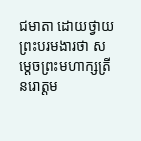ជមាតា ដោយថ្វាយព្រះបរមងារថា សម្តេចព្រះមហាក្សត្រី នរោត្តម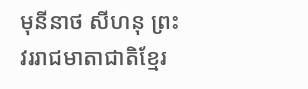មុនីនាថ សីហនុ ព្រះវររាជមាតាជាតិខ្មែរ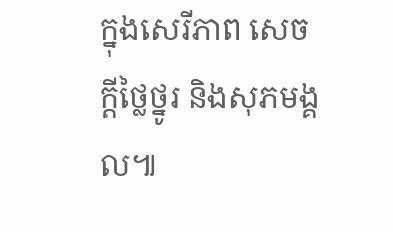ក្នុងសេរីភាព សេចក្តីថ្លៃថ្នូរ និងសុភមង្គល៕